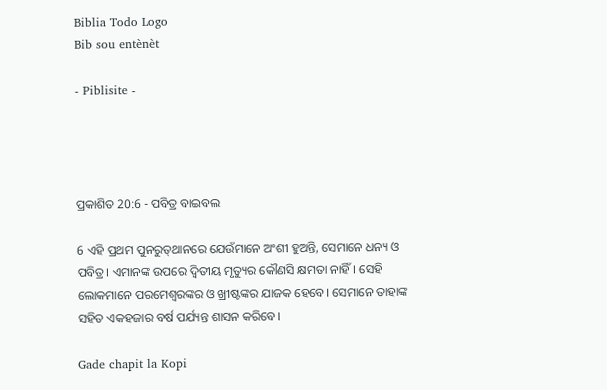Biblia Todo Logo
Bib sou entènèt

- Piblisite -




ପ୍ରକାଶିତ 20:6 - ପବିତ୍ର ବାଇବଲ

6 ଏହି ପ୍ରଥମ ପୁନରୁ‌ତ୍‌‌ଥାନରେ ଯେଉଁମାନେ ଅଂଶୀ ହୁଅନ୍ତି, ସେମାନେ ଧନ୍ୟ ଓ ପବିତ୍ର। ଏମାନଙ୍କ ଉପରେ ଦ୍ୱିତୀୟ ମୃତ୍ୟୁର କୌଣସି କ୍ଷମତା ନାହିଁ। ସେହି ଲୋକମାନେ ପରମେଶ୍ୱରଙ୍କର ଓ ଖ୍ରୀଷ୍ଟଙ୍କର ଯାଜକ ହେବେ। ସେମାନେ ତାହାଙ୍କ ସହିତ ଏକହଜାର ବର୍ଷ ପର୍ଯ୍ୟନ୍ତ ଶାସନ କରିବେ।

Gade chapit la Kopi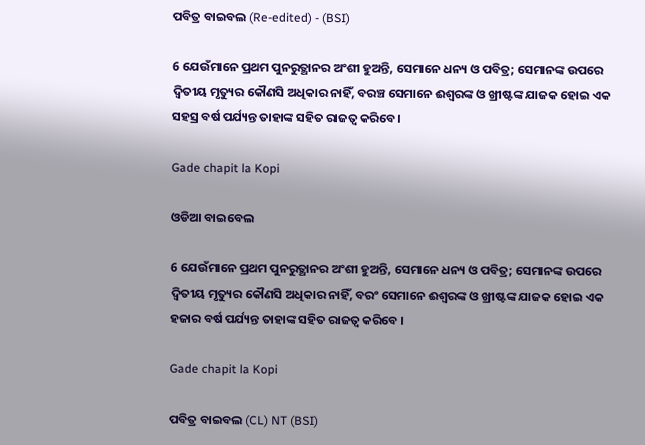ପବିତ୍ର ବାଇବଲ (Re-edited) - (BSI)

6 ଯେଉଁମାନେ ପ୍ରଥମ ପୁନରୁତ୍ଥାନର ଅଂଶୀ ହୁଅନ୍ତି, ସେମାନେ ଧନ୍ୟ ଓ ପବିତ୍ର; ସେମାନଙ୍କ ଉପରେ ଦ୍ଵିତୀୟ ମୃତ୍ୟୁର କୌଣସି ଅଧିକାର ନାହିଁ, ବରଞ୍ଚ ସେମାନେ ଈଶ୍ଵରଙ୍କ ଓ ଖ୍ରୀଷ୍ଟଙ୍କ ଯାଜକ ହୋଇ ଏକ ସହସ୍ର ବର୍ଷ ପର୍ଯ୍ୟନ୍ତ ତାହାଙ୍କ ସହିତ ରାଜତ୍ଵ କରିବେ।

Gade chapit la Kopi

ଓଡିଆ ବାଇବେଲ

6 ଯେଉଁମାନେ ପ୍ରଥମ ପୁନରୁତ୍ଥାନର ଅଂଶୀ ହୁଅନ୍ତି, ସେମାନେ ଧନ୍ୟ ଓ ପବିତ୍ର; ସେମାନଙ୍କ ଉପରେ ଦ୍ୱିତୀୟ ମୃତ୍ୟୁର କୌଣସି ଅଧିକାର ନାହିଁ, ବରଂ ସେମାନେ ଈଶ୍ୱରଙ୍କ ଓ ଖ୍ରୀଷ୍ଟଙ୍କ ଯାଜକ ହୋଇ ଏକ ହଜାର ବର୍ଷ ପର୍ଯ୍ୟନ୍ତ ତାହାଙ୍କ ସହିତ ରାଜତ୍ୱ କରିବେ ।

Gade chapit la Kopi

ପବିତ୍ର ବାଇବଲ (CL) NT (BSI)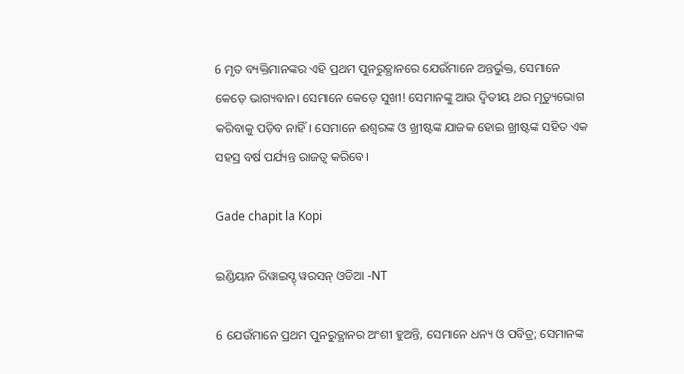6 ମୃତ ବ୍ୟକ୍ତିମାନଙ୍କର ଏହି ପ୍ରଥମ ପୁନରୁତ୍ଥାନରେ ଯେଉଁମାନେ ଅନ୍ତର୍ଭୁକ୍ତ, ସେମାନେ କେଡ଼େ ଭାଗ୍ୟବାନ। ସେମାନେ କେଡ଼େ ସୁଖୀ! ସେମାନଙ୍କୁ ଆଉ ଦ୍ୱିତୀୟ ଥର ମୃତ୍ୟୁଭୋଗ କରିବାକୁ ପଡ଼ିବ ନାହିଁ। ସେମାନେ ଈଶ୍ୱରଙ୍କ ଓ ଖ୍ରୀଷ୍ଟଙ୍କ ଯାଜକ ହୋଇ ଖ୍ରୀଷ୍ଟଙ୍କ ସହିତ ଏକ ସହସ୍ର ବର୍ଷ ପର୍ଯ୍ୟନ୍ତ ରାଜତ୍ୱ କରିବେ।

Gade chapit la Kopi

ଇଣ୍ଡିୟାନ ରିୱାଇସ୍ଡ୍ ୱରସନ୍ ଓଡିଆ -NT

6 ଯେଉଁମାନେ ପ୍ରଥମ ପୁନରୁତ୍ଥାନର ଅଂଶୀ ହୁଅନ୍ତି, ସେମାନେ ଧନ୍ୟ ଓ ପବିତ୍ର; ସେମାନଙ୍କ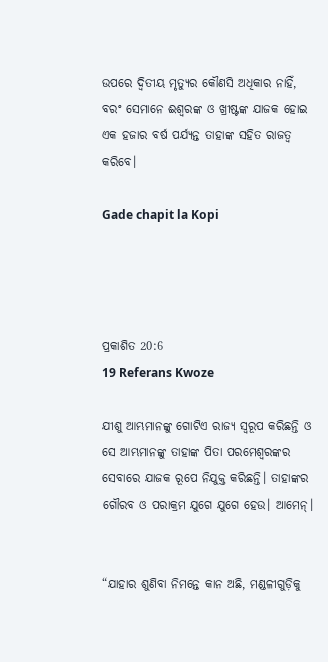ଉପରେ ଦ୍ୱିତୀୟ ମୃତ୍ୟୁର କୌଣସି ଅଧିକାର ନାହିଁ, ବରଂ ସେମାନେ ଈଶ୍ବରଙ୍କ ଓ ଖ୍ରୀଷ୍ଟଙ୍କ ଯାଜକ ହୋଇ ଏକ ହଜାର ବର୍ଷ ପର୍ଯ୍ୟନ୍ତ ତାହାଙ୍କ ସହିତ ରାଜତ୍ୱ କରିବେ।

Gade chapit la Kopi




ପ୍ରକାଶିତ 20:6
19 Referans Kwoze

ଯୀଶୁ ଆମ୍ଭମାନଙ୍କୁ ଗୋଟିଏ ରାଜ୍ୟ ସ୍ୱରୂପ କରିଛନ୍ତି ଓ ସେ ଆମ୍ଭମାନଙ୍କୁ ତାହାଙ୍କ ପିତା ପରମେଶ୍ୱରଙ୍କର ସେବାରେ ଯାଜକ ରୂପେ ନିଯୁକ୍ତ କରିଛନ୍ତି। ତାହାଙ୍କର ଗୌରବ ଓ ପରାକ୍ରମ ଯୁଗେ ଯୁଗେ ହେଉ। ଆମେନ୍।


“ଯାହାର ଶୁଣିବା ନିମନ୍ତେ କାନ ଅଛି, ମଣ୍ଡଳୀଗୁଡ଼ିକୁ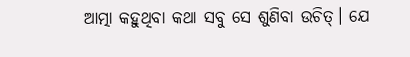ଆତ୍ମା କହୁଥିବା କଥା ସବୁ ସେ ଶୁଣିବା ଉଚିତ୍। ଯେ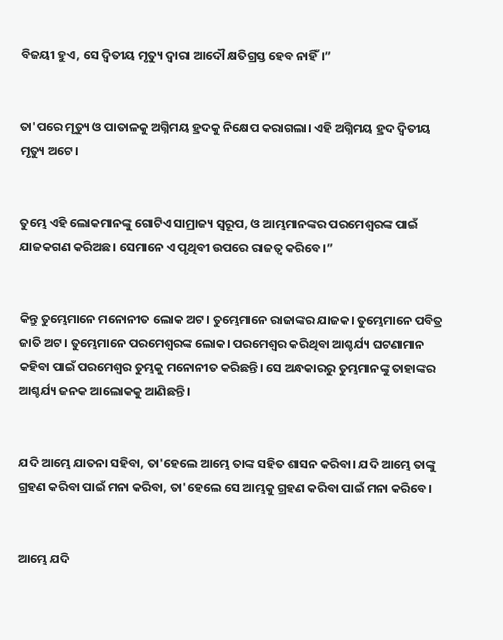ବିଜୟୀ ହୁଏ, ସେ ଦ୍ୱିତୀୟ ମୃତ୍ୟୁ ଦ୍ୱାରା ଆଦୌ କ୍ଷତିଗ୍ରସ୍ତ ହେବ ନାହିଁ।”


ତା'ପରେ ମୃତ୍ୟୁ ଓ ପାତାଳକୁ ଅଗ୍ନିମୟ ହ୍ରଦକୁ ନିକ୍ଷେପ କରାଗଲା। ଏହି ଅଗ୍ନିମୟ ହ୍ରଦ ଦ୍ୱିତୀୟ ମୃତ୍ୟୁ ଅଟେ।


ତୁମ୍ଭେ ଏହି ଲୋକମାନଙ୍କୁ ଗୋଟିଏ ସାମ୍ରାଜ୍ୟ ସ୍ୱରୂପ, ଓ ଆମ୍ଭମାନଙ୍କର ପରମେଶ୍ୱରଙ୍କ ପାଇଁ ଯାଜକଗଣ କରିଅଛ। ସେମାନେ ଏ ପୃଥିବୀ ଉପରେ ରାଜତ୍ୱ କରିବେ।”


କିନ୍ତୁ ତୁମ୍ଭେମାନେ ମନୋନୀତ ଲୋକ ଅଟ। ତୁମ୍ଭେମାନେ ରାଜାଙ୍କର ଯାଜକ। ତୁମ୍ଭେମାନେ ପବିତ୍ର ଜାତି ଅଟ। ତୁମ୍ଭେମାନେ ପରମେଶ୍ୱରଙ୍କ ଲୋକ। ପରମେଶ୍ୱର କରିଥିବା ଆଶ୍ଚର୍ଯ୍ୟ ଘଟଣାମାନ କହିବା ପାଇଁ ପରମେଶ୍ୱର ତୁମ୍ଭକୁ ମନୋନୀତ କରିଛନ୍ତି। ସେ ଅନ୍ଧକାରରୁ ତୁମ୍ଭମାନଙ୍କୁ ତାହାଙ୍କର ଆଶ୍ଚର୍ଯ୍ୟ ଜନକ ଆଲୋକକୁ ଆଣିଛନ୍ତି।


ଯଦି ଆମ୍ଭେ ଯାତନା ସହିବା, ତା'ହେଲେ ଆମ୍ଭେ ତାଙ୍କ ସହିତ ଶାସନ କରିବା। ଯଦି ଆମ୍ଭେ ତାଙ୍କୁ ଗ୍ରହଣ କରିବା ପାଇଁ ମନା କରିବା, ତା'ହେଲେ ସେ ଆମ୍ଭକୁ ଗ୍ରହଣ କରିବା ପାଇଁ ମନା କରିବେ।


ଆମ୍ଭେ ଯଦି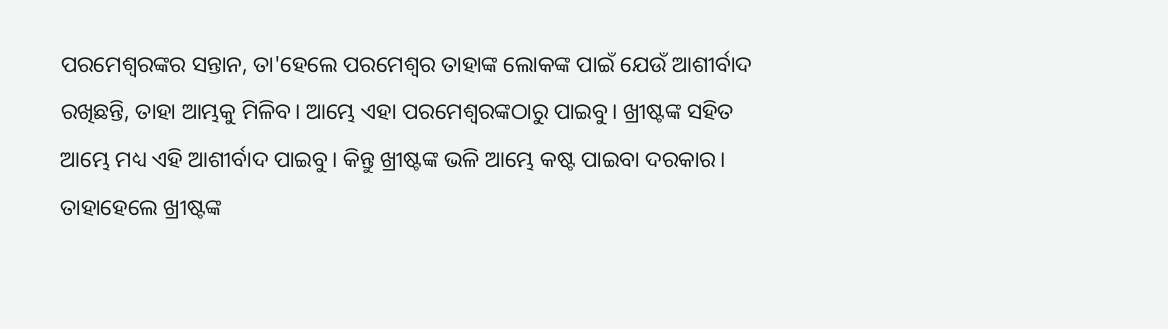ପରମେଶ୍ୱରଙ୍କର ସନ୍ତାନ, ତା'ହେଲେ ପରମେଶ୍ୱର ତାହାଙ୍କ ଲୋକଙ୍କ ପାଇଁ ଯେଉଁ ଆଶୀର୍ବାଦ ରଖିଛନ୍ତି, ତାହା ଆମ୍ଭକୁ ମିଳିବ। ଆମ୍ଭେ ଏହା ପରମେଶ୍ୱରଙ୍କଠାରୁ ପାଇବୁ। ଖ୍ରୀଷ୍ଟଙ୍କ ସହିତ ଆମ୍ଭେ ମଧ୍ୟ ଏହି ଆଶୀର୍ବାଦ ପାଇବୁ। କିନ୍ତୁ ଖ୍ରୀଷ୍ଟଙ୍କ ଭଳି ଆମ୍ଭେ କଷ୍ଟ ପାଇବା ଦରକାର। ତାହାହେଲେ ଖ୍ରୀଷ୍ଟଙ୍କ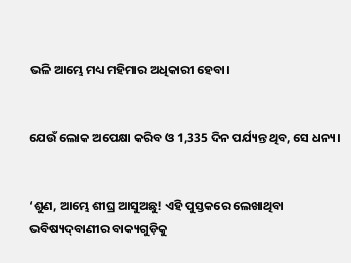ଭଳି ଆମ୍ଭେ ମଧ୍ୟ ମହିମାର ଅଧିକାରୀ ହେବା।


ଯେଉଁ ଲୋକ ଅପେକ୍ଷା କରିବ ଓ 1,335 ଦିନ ପର୍ଯ୍ୟନ୍ତ ଥିବ, ସେ ଧନ୍ୟ।


‘ଶୁଣ, ଆମ୍ଭେ ଶୀଘ୍ର ଆସୁଅଛୁ! ଏହି ପୁସ୍ତକରେ ଲେଖାଥିବା ଭବିଷ୍ୟ‌‌ଦ୍‌‌‌‌ବାଣୀର ବାକ୍ୟଗୁଡ଼ିକୁ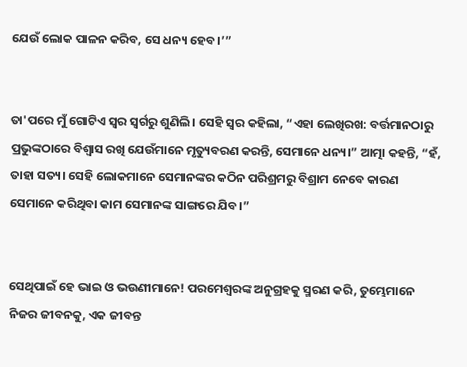ଯେଉଁ ଲୋକ ପାଳନ କରିବ, ସେ ଧନ୍ୟ ହେବ।’”


ତା'ପରେ ମୁଁ ଗୋଟିଏ ସ୍ୱର ସ୍ୱର୍ଗରୁ ଶୁଣିଲି। ସେହି ସ୍ୱର କହିଲା, “ଏହା ଲେଖିରଖ: ବର୍ତ୍ତମାନଠାରୁ ପ୍ରଭୁଙ୍କଠାରେ ବିଶ୍ୱାସ ରଖି ଯେଉଁମାନେ ମୃତ୍ୟୁବରଣ କରନ୍ତି, ସେମାନେ ଧନ୍ୟ।” ଆତ୍ମା କହନ୍ତି, “ହଁ, ତାହା ସତ୍ୟ। ସେହି ଲୋକମାନେ ସେମାନଙ୍କର କଠିନ ପରିଶ୍ରମରୁ ବିଶ୍ରାମ ନେବେ କାରଣ ସେମାନେ କରିଥିବା କାମ ସେମାନଙ୍କ ସାଙ୍ଗରେ ଯିବ।”


ସେଥିପାଇଁ ହେ ଭାଇ ଓ ଭଉଣୀମାନେ! ପରମେଶ୍ୱରଙ୍କ ଅନୁଗ୍ରହକୁ ସ୍ମରଣ କରି, ତୁମ୍ଭେମାନେ ନିଜର ଜୀବନକୁ, ଏକ ଜୀବନ୍ତ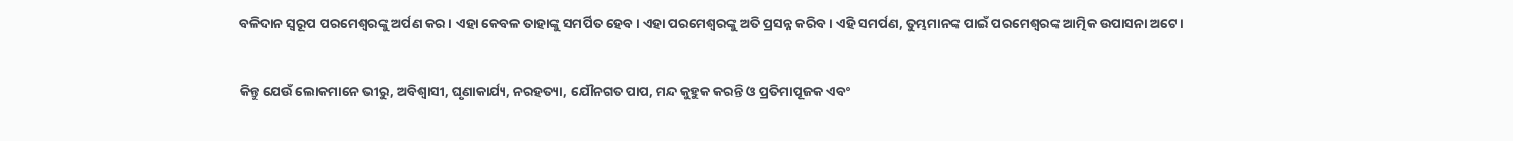ବଳିଦାନ ସ୍ୱରୂପ ପରମେଶ୍ୱରଙ୍କୁ ଅର୍ପଣ କର। ଏହା କେବଳ ତାହାଙ୍କୁ ସମର୍ପିତ ହେବ। ଏହା ପରମେଶ୍ୱରଙ୍କୁ ଅତି ପ୍ରସନ୍ନ କରିବ। ଏହି ସମର୍ପଣ, ତୁମ୍ଭମାନଙ୍କ ପାଇଁ ପରମେଶ୍ୱରଙ୍କ ଆତ୍ମିକ ଉପାସନା ଅଟେ।


କିନ୍ତୁ ଯେଉଁ ଲୋକମାନେ ଭୀରୁ, ଅବିଶ୍ୱାସୀ, ଘୃଣାକାର୍ଯ୍ୟ, ନରହତ୍ୟା, ଯୌନଗତ ପାପ, ମନ୍ଦ କୁହୁକ କରନ୍ତି ଓ ପ୍ରତିମାପୂଜକ ଏବଂ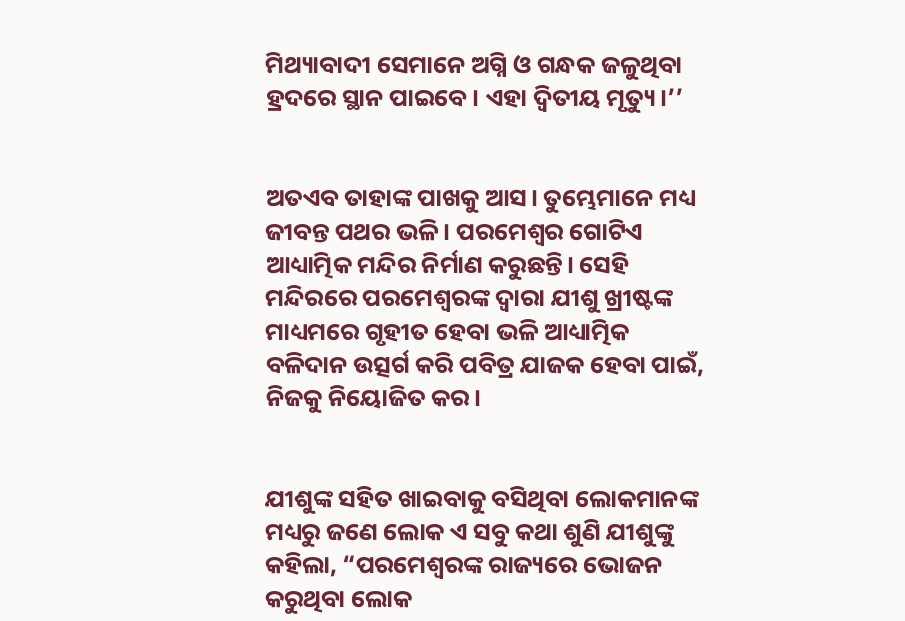ମିଥ୍ୟାବାଦୀ ସେମାନେ ଅଗ୍ନି ଓ ଗନ୍ଧକ ଜଳୁଥିବା ହ୍ରଦରେ ସ୍ଥାନ ପାଇବେ। ଏହା ଦ୍ୱିତୀୟ ମୃତ୍ୟୁ।’’


ଅତଏବ ତାହାଙ୍କ ପାଖକୁ ଆସ। ତୁମ୍ଭେମାନେ ମଧ୍ୟ ଜୀବନ୍ତ ପଥର ଭଳି। ପରମେଶ୍ୱର ଗୋଟିଏ ଆଧ୍ୟାତ୍ମିକ ମନ୍ଦିର ନିର୍ମାଣ କରୁଛନ୍ତି। ସେହି ମନ୍ଦିରରେ ପରମେଶ୍ୱରଙ୍କ ଦ୍ୱାରା ଯୀଶୁ ଖ୍ରୀଷ୍ଟଙ୍କ ମାଧ୍ୟମରେ ଗୃହୀତ ହେବା ଭଳି ଆଧ୍ୟାତ୍ମିକ ବଳିଦାନ ଉତ୍ସର୍ଗ କରି ପବିତ୍ର ଯାଜକ ହେବା ପାଇଁ, ନିଜକୁ ନିୟୋଜିତ କର।


ଯୀଶୁଙ୍କ ସହିତ ଖାଇବାକୁ ବସିଥିବା ଲୋକମାନଙ୍କ ମଧ୍ୟରୁ ଜଣେ ଲୋକ ଏ ସବୁ କଥା ଶୁଣି ଯୀଶୁଙ୍କୁ କହିଲା, “ପରମେଶ୍ୱରଙ୍କ ରାଜ୍ୟରେ ଭୋଜନ କରୁଥିବା ଲୋକ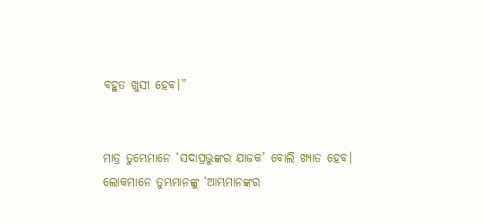ବହୁତ ଖୁସୀ ହେବ।”


ମାତ୍ର ତୁମ୍ଭେମାନେ ‘ସଦାପ୍ରଭୁଙ୍କର ଯାଜକ’ ବୋଲି ଖ୍ୟାତ ହେବ। ଲୋକମାନେ ତୁମ୍ଭମାନଙ୍କୁ ‘ଆମ୍ଭମାନଙ୍କର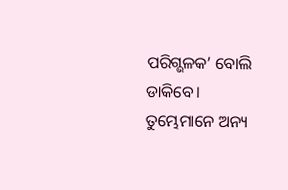ପରିଗ୍ଭଳକ’ ବୋଲି ଡାକିବେ। ତୁମ୍ଭେମାନେ ଅନ୍ୟ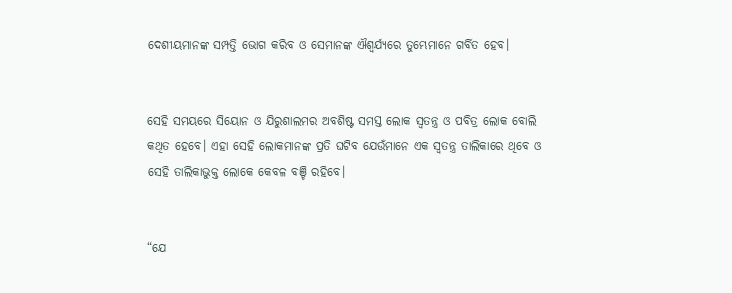ଦେଶୀୟମାନଙ୍କ ସମ୍ପତ୍ତି ଭୋଗ କରିବ ଓ ସେମାନଙ୍କ ଐଶ୍ୱର୍ଯ୍ୟରେ ତୁମ୍ଭେମାନେ ଗର୍ବିତ ହେବ।


ସେହି ସମୟରେ ସିୟୋନ ଓ ଯିରୁଶାଲମର ଅବଶିଷ୍ଟ ସମସ୍ତ ଲୋକ ସ୍ୱତନ୍ତ୍ର ଓ ପବିତ୍ର ଲୋକ ବୋଲି କଥିତ ହେବେ। ଏହା ସେହି ଲୋକମାନଙ୍କ ପ୍ରତି ଘଟିବ ଯେଉଁମାନେ ଏକ ସ୍ୱତନ୍ତ୍ର ତାଲିକାରେ ଥିବେ ଓ ସେହି ତାଲିକାଭୁକ୍ତ ଲୋକେ କେବଳ ବଞ୍ଚି ରହିବେ।


“ଯେ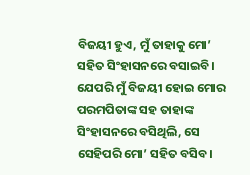ବିଜୟୀ ହୁଏ, ମୁଁ ତାହାକୁ ମୋ’ ସହିତ ସିଂହାସନରେ ବସାଇବି। ଯେପରି ମୁଁ ବିଜୟୀ ହୋଇ ମୋର ପରମପିତାଙ୍କ ସହ ତାହାଙ୍କ ସିଂହାସନରେ ବସିଥିଲି, ସେ ସେହିପରି ମୋ’ ସହିତ ବସିବ।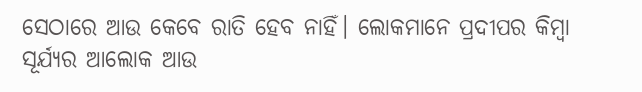ସେଠାରେ ଆଉ କେବେ ରାତି ହେବ ନାହିଁ। ଲୋକମାନେ ପ୍ରଦୀପର କିମ୍ବା ସୂର୍ଯ୍ୟର ଆଲୋକ ଆଉ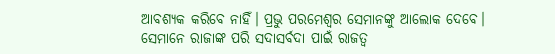ଆବଶ୍ୟକ କରିବେ ନାହିଁ। ପ୍ରଭୁ ପରମେଶ୍ୱର ସେମାନଙ୍କୁ ଆଲୋକ ଦେବେ। ସେମାନେ ରାଜାଙ୍କ ପରି ସଦାସର୍ବଦା ପାଇଁ ରାଜତ୍ୱ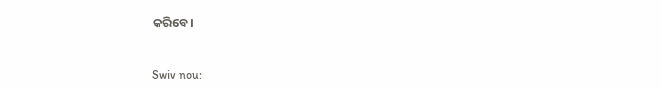କରିବେ।


Swiv nou: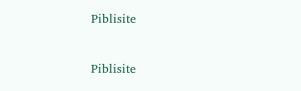Piblisite


Piblisite